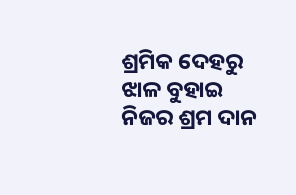ଶ୍ରମିକ ଦେହରୁ ଝାଳ ବୁହାଇ ନିଜର ଶ୍ରମ ଦାନ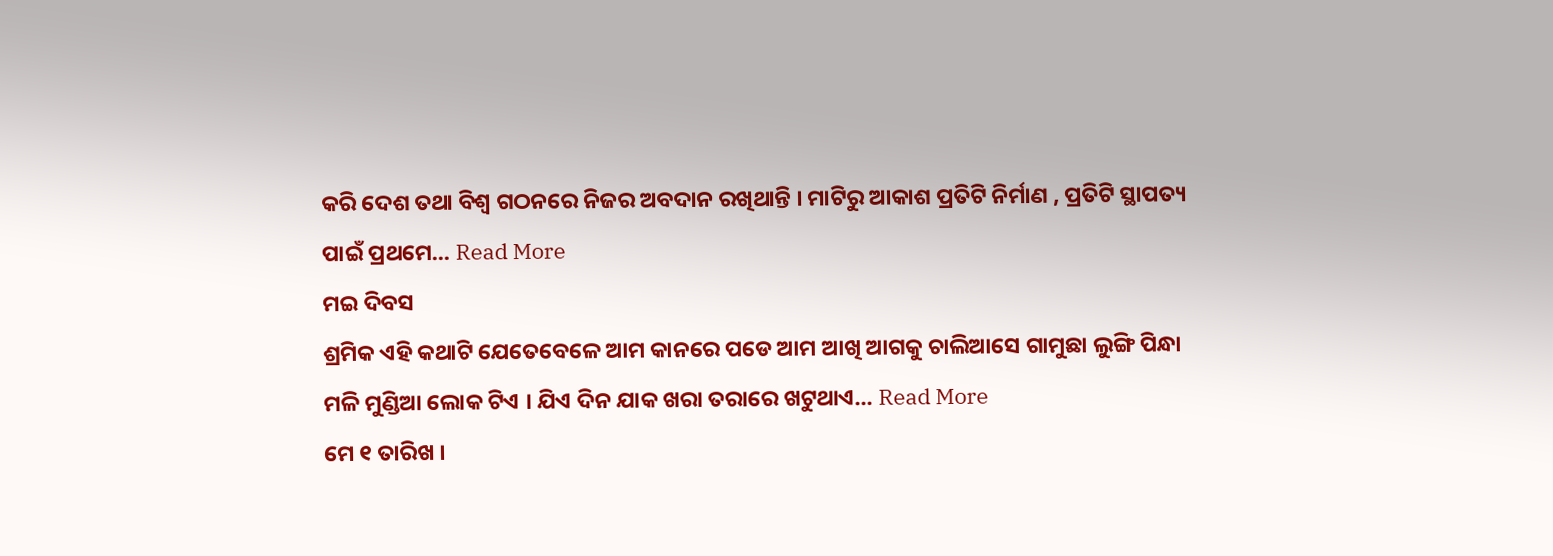କରି ଦେଶ ତଥା ବିଶ୍ଵ ଗଠନରେ ନିଜର ଅବଦାନ ରଖିଥାନ୍ତି । ମାଟିରୁ ଆକାଶ ପ୍ରତିଟି ନିର୍ମାଣ , ପ୍ରତିଟି ସ୍ଥାପତ୍ୟ ପାଇଁ ପ୍ରଥମେ... Read More
ମଇ ଦିବସ
ଶ୍ରମିକ ଏହି କଥାଟି ଯେତେବେଳେ ଆମ କାନରେ ପଡେ ଆମ ଆଖି ଆଗକୁ ଚାଲିଆସେ ଗାମୁଛା ଲୁଙ୍ଗି ପିନ୍ଧା ମଳି ମୁଣ୍ଡିଆ ଲୋକ ଟିଏ । ଯିଏ ଦିନ ଯାକ ଖରା ତରାରେ ଖଟୁଥାଏ... Read More
ମେ ୧ ତାରିଖ ।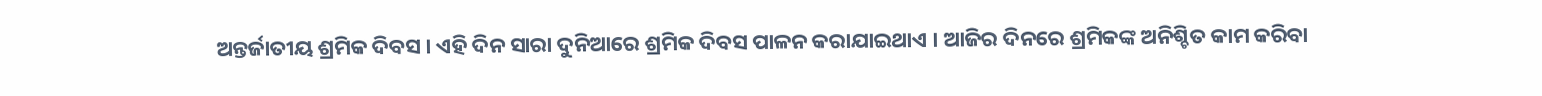ଅନ୍ତର୍ଜାତୀୟ ଶ୍ରମିକ ଦିବସ । ଏହି ଦିନ ସାରା ଦୁନିଆରେ ଶ୍ରମିକ ଦିବସ ପାଳନ କରାଯାଇଥାଏ । ଆଜିର ଦିନରେ ଶ୍ରମିକଙ୍କ ଅନିଶ୍ଚିତ କାମ କରିବା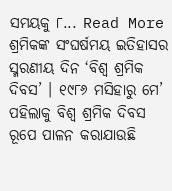ସମୟକୁ ୮... Read More
ଶ୍ରମିକଙ୍କ ସଂଘର୍ଷମୟ ଇତିହାସର ସ୍ମରଣୀୟ ଦିନ ‘ବିଶ୍ୱ ଶ୍ରମିକ ଦିବସ’ । ୧୯୮୬ ମସିହାରୁ ମେ’ ପହିଲାକୁ ବିଶ୍ୱ ଶ୍ରମିକ ଦିବସ ରୂପେ ପାଳନ କରାଯାଉଛି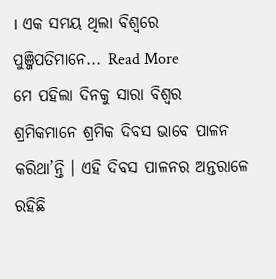। ଏକ ସମୟ ଥିଲା ବିଶ୍ୱରେ ପୁଞ୍ଜିପତିମାନେ... Read More
ମେ ପହିଲା ଦିନକୁ ସାରା ବିଶ୍ୱର ଶ୍ରମିକମାନେ ଶ୍ରମିକ ଦିବସ ଭାବେ ପାଳନ କରିଥା’ନ୍ତି । ଏହି ଦିବସ ପାଳନର ଅନ୍ତରାଳେ ରହିଛି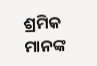ଶ୍ରମିକ ମାନଙ୍କ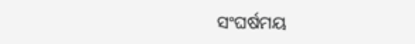ସଂଘର୍ଷମୟ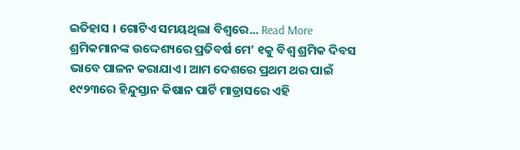ଇତିହାସ । ଗୋଟିଏ ସମୟଥିଲା ବିଶ୍ୱରେ... Read More
ଶ୍ରମିକମାନଙ୍କ ଉଦ୍ଦେଶ୍ୟରେ ପ୍ରତିବର୍ଷ ମେ‘ ୧କୁ ବିଶ୍ୱ ଶ୍ରମିକ ଦିବସ ଭାବେ ପାଳନ କରାଯାଏ। ଆମ ଦେଶରେ ପ୍ରଥମ ଥର ପାଇଁ ୧୯୨୩ରେ ହିନ୍ଦୁସ୍ତାନ କିଷାନ ପାର୍ଟି ମାଡ୍ରାସରେ ଏହି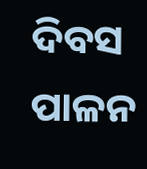ଦିବସ ପାଳନ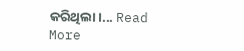କରିଥିଲା।... Read More